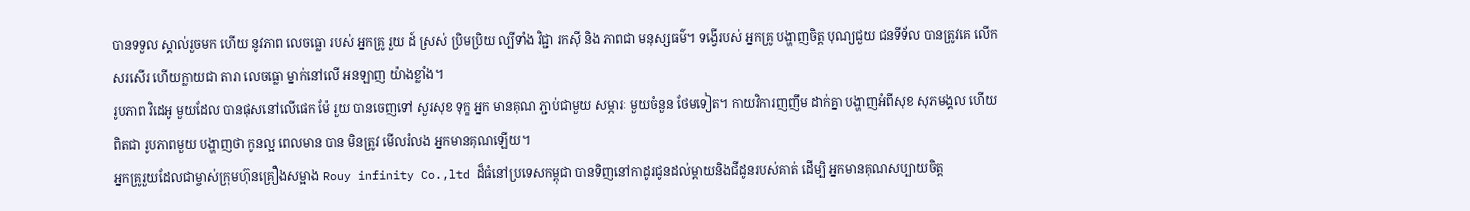បានទទួល ស្គាល់រួចមក ហើយ នូវភាព លេចធ្លោ របស់ អ្នកគ្រូ រួយ ដ៍ ស្រស់ ប្រិមប្រិយ ល្បីទាំង វិជ្ជា រកសុី និង ភាពជា មនុស្សធម៌។ ទង្វើរបស់ អ្នកគ្រូ បង្ហាញចិត្ត បុណ្យជួយ ជនទីទ័ល បានត្រូវគេ លើកសរសើរ ហើយក្លាយជា តារា លេចធ្លោ ម្នាក់នៅលើ អនឡាញ យ៉ាងខ្លាំង។
រូបភាព វិដេអូ មួយដែល បានផុសនៅលើផេក ម៉ែ រួយ បានចេញទៅ សួរសុខ ទុក្ខ អ្នក មានគុណ ភ្ជាប់ជាមួយ សម្ភារៈ មួយចំនួន ថែមទៀត។ កាយវិការញញឹម ដាក់គ្នា បង្ហាញអំពីសុខ សុភមង្គល ហើយ ពិតជា រូបភាពមួយ បង្ហាញថា កូនល្អ ពេលមាន បាន មិនត្រូវ មើលរំលង អ្នកមានគុណឡើយ។
អ្នកគ្រូរួយដែលជាម្ចាស់ក្រុមហ៊ុនគ្រឿងសម្អាង Rouy infinity Co.,ltd ដ៏ធំនៅប្រទេសកម្ពុជា បានទិញនៅកាដូរជូនដល់ម្តាយនិងជីដូនរបស់គាត់ ដេីម្បិ អ្នកមានគុណសប្បាយចិត្ត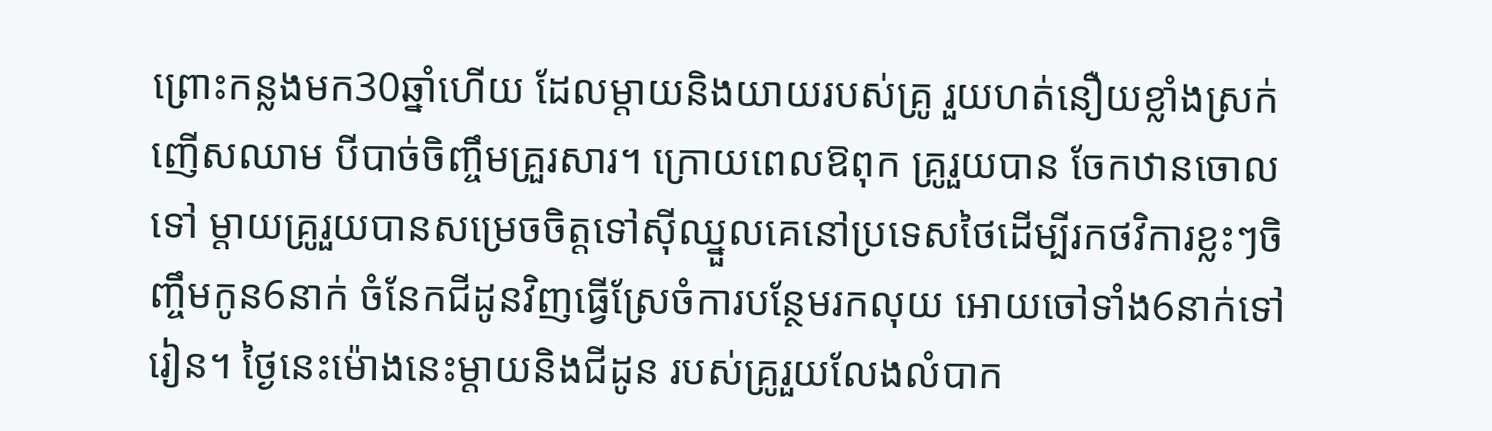ព្រោះកន្លងមក30ឆ្នាំហេីយ ដែលម្តាយនិងយាយរបស់គ្រូ រួយហត់នឿយខ្លាំងស្រក់ញេីសឈាម បីបាច់ចិញ្ចឹមគ្រួរសារ។ ក្រោយពេលឱពុក គ្រូរួយបាន ចែកឋានចោលទៅ ម្តាយគ្រូរួយបានសម្រេចចិត្តទៅសុីឈ្នួលគេនៅប្រទេសថៃដេីម្បីរកថវិការខ្លះៗចិញ្ចឹមកូន6នាក់ ចំនែកជីដូនវិញធ្វេីស្រែចំការបន្ថែមរកលុយ អោយចៅទាំង6នាក់ទៅរៀន។ ថ្ងៃនេះម៉ោងនេះម្តាយនិងជីដូន របស់គ្រូរួយលែងលំបាក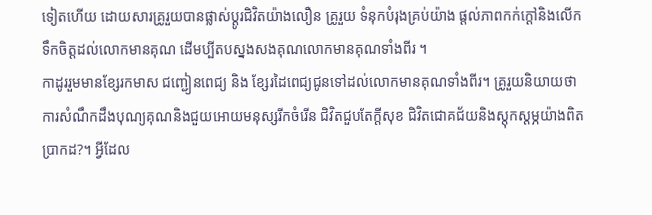ទៀតហេីយ ដោយសារគ្រូរួយបានផ្លាស់ប្តូរជិវិតយ៉ាងលឿន គ្រូរួយ ទំនុកបំរុងគ្រប់យ៉ាង ផ្តល់ភាពកក់ក្តៅនិងលេីកទឹកចិត្តដល់លោកមានគុណ ដេីមប្បីតបស្នងសងគុណលោកមានគុណទាំងពីរ ។
កាដូររួមមានខ្សែរកមាស ជញ្ជៀនពេជ្យ និង ខ្សែរដៃពេជ្យជូនទៅដល់លោកមានគុណទាំងពីរ។ គ្រូរួយនិយាយថាការសំណឹកដឹងបុណ្យគុណនិងជួយអោយមនុស្សរីកចំរេីន ជិវិតជួបតែក្តីសុខ ជិវិតជោគជ័យនិងស្តុកស្តម្ភយ៉ាងពិតប្រាកដ?។ អ្វីដែល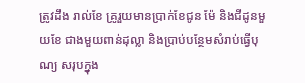ត្រូវដឹង រាល់ខែ គ្រូរួយមានប្រាក់ខែជូន ម៉ែ និងជីដូនមួយខែ ជាងមួយពាន់ដុល្លា និងប្រាប់បន្ថែមសំរាប់ធ្វេីបុណ្យ សរុបក្នុង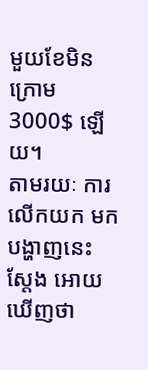មួយខែមិនក្រោម 3000$ ឡេីយ។
តាមរយៈ ការលើកយក មកបង្ហាញនេះ ស្តែង អោយឃើញថា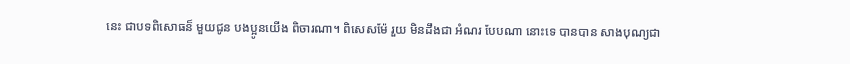នេះ ជាបទពិសោធន៏ មួយជូន បងប្អូនយើង ពិចារណា។ ពិសេសម៉ែ រួយ មិនដឹងជា អំណរ បែបណា នោះទេ បានបាន សាងបុណ្យជា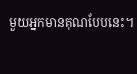មួយអ្នកមានគុណបែបនេះ។